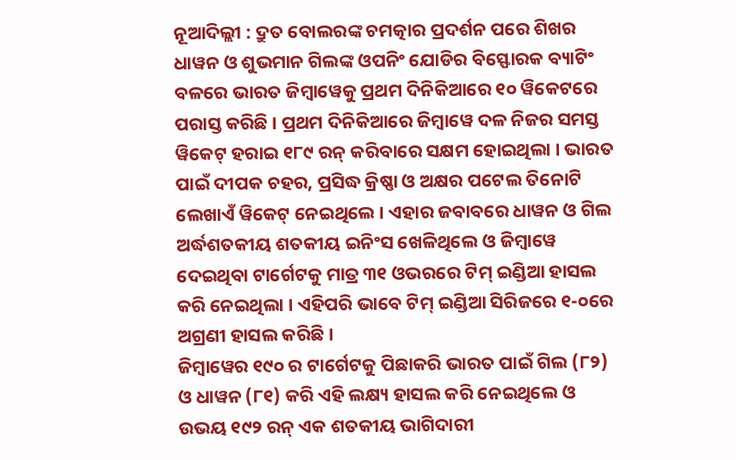ନୂଆଦିଲ୍ଲୀ : ଦ୍ରୁତ ବୋଲରଙ୍କ ଚମତ୍କାର ପ୍ରଦର୍ଶନ ପରେ ଶିଖର ଧାୱନ ଓ ଶୁଭମାନ ଗିଲଙ୍କ ଓପନିଂ ଯୋଡିର ବିସ୍ଫୋରକ ବ୍ୟାଟିଂ ବଳରେ ଭାରତ ଜିମ୍ବାୱେକୁ ପ୍ରଥମ ଦିନିକିଆରେ ୧୦ ୱିକେଟରେ ପରାସ୍ତ କରିଛି । ପ୍ରଥମ ଦିନିକିଆରେ ଜିମ୍ବାୱେ ଦଳ ନିଜର ସମସ୍ତ ୱିକେଟ୍ ହରାଇ ୧୮୯ ରନ୍ କରିବାରେ ସକ୍ଷମ ହୋଇଥିଲା । ଭାରତ ପାଇଁ ଦୀପକ ଚହର, ପ୍ରସିଦ୍ଧ କ୍ରିଷ୍ଣା ଓ ଅକ୍ଷର ପଟେଲ ତିନୋଟି ଲେଖାଏଁ ୱିକେଟ୍ ନେଇଥିଲେ । ଏହାର ଜବାବରେ ଧାୱନ ଓ ଗିଲ ଅର୍ଦ୍ଧଶତକୀୟ ଶତକୀୟ ଇନିଂସ ଖେଳିଥିଲେ ଓ ଜିମ୍ବାୱେ ଦେଇଥିବା ଟାର୍ଗେଟକୁ ମାତ୍ର ୩୧ ଓଭରରେ ଟିମ୍ ଇଣ୍ଡିଆ ହାସଲ କରି ନେଇଥିଲା । ଏହିପରି ଭାବେ ଟିମ୍ ଇଣ୍ଡିଆ ସିରିଜରେ ୧-୦ରେ ଅଗ୍ରଣୀ ହାସଲ କରିଛି ।
ଜିମ୍ବାୱେର ୧୯୦ ର ଟାର୍ଗେଟକୁ ପିଛାକରି ଭାରତ ପାଇଁ ଗିଲ (୮୨) ଓ ଧାୱନ (୮୧) କରି ଏହି ଲକ୍ଷ୍ୟ ହାସଲ କରି ନେଇଥିଲେ ଓ ଉଭୟ ୧୯୨ ରନ୍ ଏକ ଶତକୀୟ ଭାଗିଦାରୀ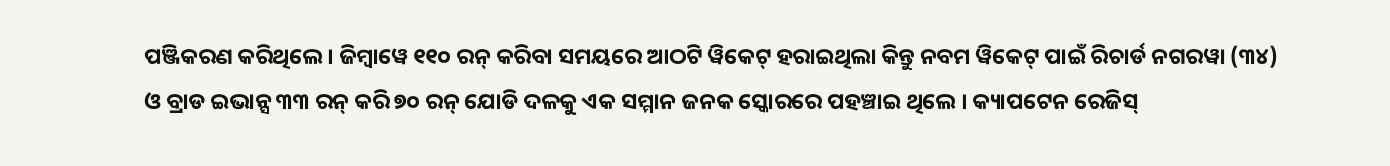ପଞ୍ଜିକରଣ କରିଥିଲେ । ଜିମ୍ବାୱେ ୧୧୦ ରନ୍ କରିବା ସମୟରେ ଆଠଟି ୱିକେଟ୍ ହରାଇଥିଲା କିନ୍ତୁ ନବମ ୱିକେଟ୍ ପାଇଁ ରିଚାର୍ଡ ନଗରୱା (୩୪) ଓ ବ୍ରାଡ ଇଭାନ୍ସ ୩୩ ରନ୍ କରି ୭୦ ରନ୍ ଯୋଡି ଦଳକୁ ଏକ ସମ୍ମାନ ଜନକ ସ୍କୋରରେ ପହଞ୍ଚାଇ ଥିଲେ । କ୍ୟାପଟେନ ରେଜିସ୍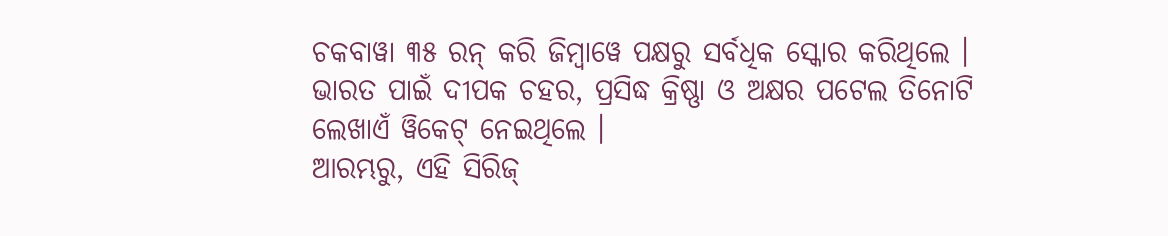ଚକବାୱା ୩୫ ରନ୍ କରି ଜିମ୍ବାୱେ ପକ୍ଷରୁ ସର୍ବଧିକ ସ୍କୋର କରିଥିଲେ । ଭାରତ ପାଇଁ ଦୀପକ ଚହର, ପ୍ରସିଦ୍ଧ କ୍ରିଷ୍ଣା ଓ ଅକ୍ଷର ପଟେଲ ତିନୋଟି ଲେଖାଏଁ ୱିକେଟ୍ ନେଇଥିଲେ ।
ଆରମ୍ଭରୁ, ଏହି ସିରିଜ୍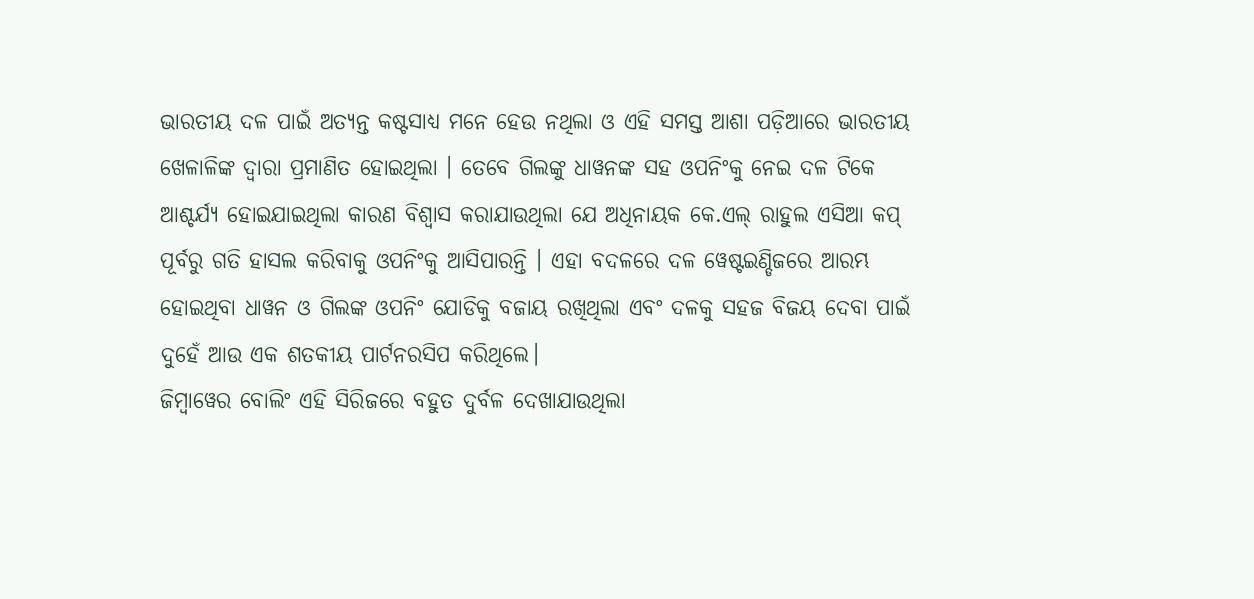ଭାରତୀୟ ଦଳ ପାଇଁ ଅତ୍ୟନ୍ତ କଷ୍ଟସାଧ୍ୟ ମନେ ହେଉ ନଥିଲା ଓ ଏହି ସମସ୍ତ ଆଶା ପଡ଼ିଆରେ ଭାରତୀୟ ଖେଳାଳିଙ୍କ ଦ୍ୱାରା ପ୍ରମାଣିତ ହୋଇଥିଲା । ତେବେ ଗିଲଙ୍କୁ ଧାୱନଙ୍କ ସହ ଓପନିଂକୁ ନେଇ ଦଳ ଟିକେ ଆଶ୍ଚର୍ଯ୍ୟ ହୋଇଯାଇଥିଲା କାରଣ ବିଶ୍ୱାସ କରାଯାଉଥିଲା ଯେ ଅଧିନାୟକ କେ.ଏଲ୍ ରାହୁଲ ଏସିଆ କପ୍ ପୂର୍ବରୁ ଗତି ହାସଲ କରିବାକୁ ଓପନିଂକୁ ଆସିପାରନ୍ତି । ଏହା ବଦଳରେ ଦଳ ୱେଷ୍ଟଇଣ୍ଡିଜରେ ଆରମ୍ଭ ହୋଇଥିବା ଧାୱନ ଓ ଗିଲଙ୍କ ଓପନିଂ ଯୋଡିକୁ ବଜାୟ ରଖିଥିଲା ଏବଂ ଦଳକୁ ସହଜ ବିଜୟ ଦେବା ପାଇଁ ଦୁହେଁ ଆଉ ଏକ ଶତକୀୟ ପାର୍ଟନରସିପ କରିଥିଲେ।
ଜିମ୍ବାୱେର ବୋଲିଂ ଏହି ସିରିଜରେ ବହୁତ ଦୁର୍ବଳ ଦେଖାଯାଉଥିଲା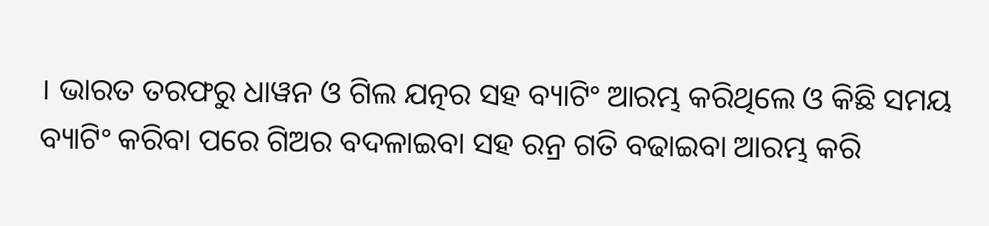। ଭାରତ ତରଫରୁ ଧାୱନ ଓ ଗିଲ ଯତ୍ନର ସହ ବ୍ୟାଟିଂ ଆରମ୍ଭ କରିଥିଲେ ଓ କିଛି ସମୟ ବ୍ୟାଟିଂ କରିବା ପରେ ଗିଅର ବଦଳାଇବା ସହ ରନ୍ର ଗତି ବଢାଇବା ଆରମ୍ଭ କରି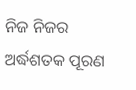ନିଜ ନିଜର ଅର୍ଦ୍ଧଶତକ ପୂରଣ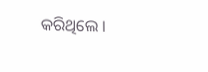କରିଥିଲେ ।